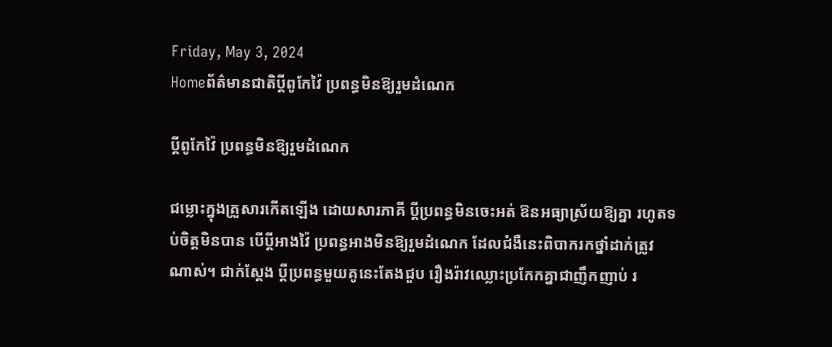Friday, May 3, 2024
Homeព័ត៌មានជាតិប្តីពូកែវ៉ៃ ប្រពន្ធមិនឱ្យរួមដំណេក

ប្តីពូកែវ៉ៃ ប្រពន្ធមិនឱ្យរួមដំណេក

ជម្លោះក្នុងគ្រួសារកើតឡើង ដោយសារភាគី ប្តីប្រពន្ធមិនចេះអត់ ឱនអធ្យាស្រ័យឱ្យគ្នា រហូតទប់ចិត្តមិនបាន បើប្តីអាងវ៉ៃ ប្រពន្ធអាងមិនឱ្យរួមដំណេក ដែលជំងឺនេះពិបាករកថ្នាំដាក់ត្រូវណាស់។ ជាក់ស្តែង ប្តីប្រពន្ធមួយគូនេះតែងជួប រឿងរ៉ាវឈ្លោះប្រកែកគ្នាជាញឹកញាប់ រ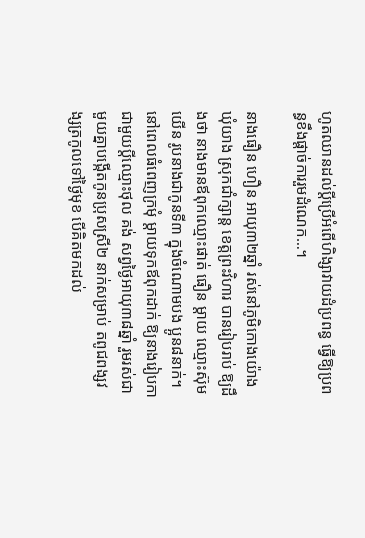ហូតឈានដល់ប្តីប្រើអំពើហិង្សាវាយដំប្រពន្ធ ធ្វើឱ្យប្រពន្ធខឹងផ្តាច់ការរួមដំណេក…។

នាងធឿន ហឿន អាយុ៣២ឆ្នាំ រស់នៅភូមិកោងយ៉ោង ឃុំយាង ស្រុកជាំក្សាន្ត ខេត្តព្រះវិហារ បានរៀបរាប់ ឱ្យដឹងថា នាងមានឪពុកឈ្មោះផាត់ ធឿន ម្តាយ ឈ្មោះស៊ុម យើន រូបនាងជាកូនទី៣ ក្នុងចំណោមបង ប្អូន៨នាក់។ នៅពេលធំពេញក្រមុំ ម្តាយទុកឪពុកដាក់ ឱ្យនាងរៀបកាជាមួយប្តីឈ្មោះថុល គង់ សព្វថ្ងៃអាយុ៣៨ឆ្នាំ រួមរស់ជាមួយគ្នាបង្កើតកូនប្រុសស្រី២ នាក់សម្រាប់ តពូជពង្សវង្សត្រកូលទៅថ្ងៃមុខ បើគិតមកដល់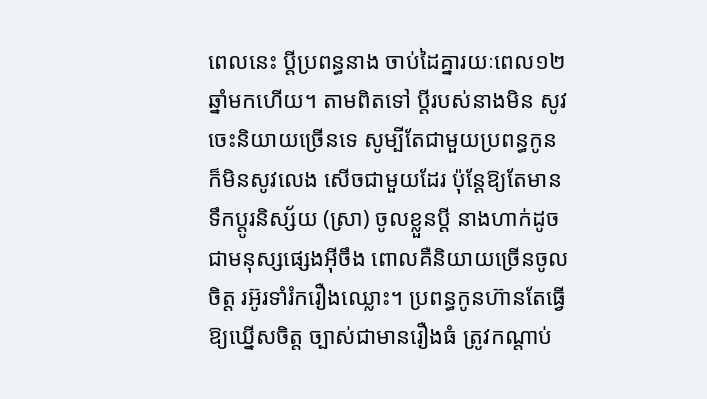ពេលនេះ ប្តីប្រពន្ធនាង ចាប់ដៃគ្នារយៈពេល១២ឆ្នាំមកហើយ។ តាមពិតទៅ ប្តីរបស់នាងមិន សូវចេះនិយាយច្រើនទេ សូម្បីតែជាមួយប្រពន្ធកូន ក៏មិនសូវលេង សើចជាមួយដែរ ប៉ុន្តែឱ្យតែមានទឹកប្តូរនិស្ស័យ (ស្រា) ចូលខ្លួនប្តី នាងហាក់ដូចជាមនុស្សផ្សេងអ៊ីចឹង ពោលគឺនិយាយច្រើនចូលចិត្ត រអ៊ូរទាំរំករឿងឈ្លោះ។ ប្រពន្ធកូនហ៊ានតែធ្វើឱ្យឃ្នើសចិត្ត ច្បាស់ជាមានរឿងធំ ត្រូវកណ្តាប់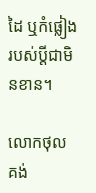ដៃ ឬកំផ្លៀង របស់ប្តីជាមិនខាន។

លោកថុល គង់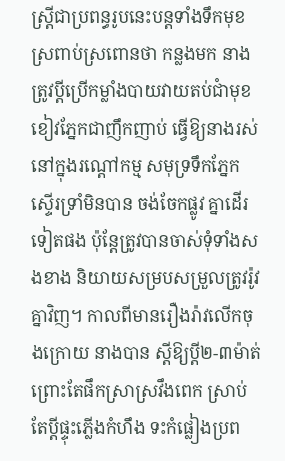ស្ត្រីជាប្រពន្ធរូបនេះបន្តទាំងទឹកមុខស្រពាប់ស្រពោនថា កន្លងមក នាងត្រូវប្តីប្រើកម្លាំងបាយវាយតប់ជាំមុខ ខៀវភ្នែកជាញឹកញាប់ ធ្វើឱ្យនាងរស់នៅក្នុងរណ្តៅកម្ម សមុទ្រទឹកភ្នែកស្ទើរទ្រាំមិនបាន ចង់ចែកផ្លូវ គ្នាដើរទៀតផង ប៉ុន្តែត្រូវបានចាស់ទុំទាំងសងខាង និយាយសម្របសម្រួលត្រូវរ៉ូវគ្នាវិញ។ កាលពីមានរឿងរ៉ាវលើកចុងក្រោយ នាងបាន ស្តីឱ្យប្តី២-៣ម៉ាត់ ព្រោះតែផឹកស្រាស្រវឹងពេក ស្រាប់តែប្តីផ្ទុះភ្លើងកំហឹង ទះកំផ្លៀងប្រព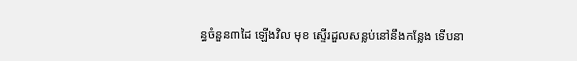ន្ធចំនួន៣ដៃ ឡើងវិល មុខ ស្ទើរដួលសន្លប់នៅនឹងកន្លែង ទើបនា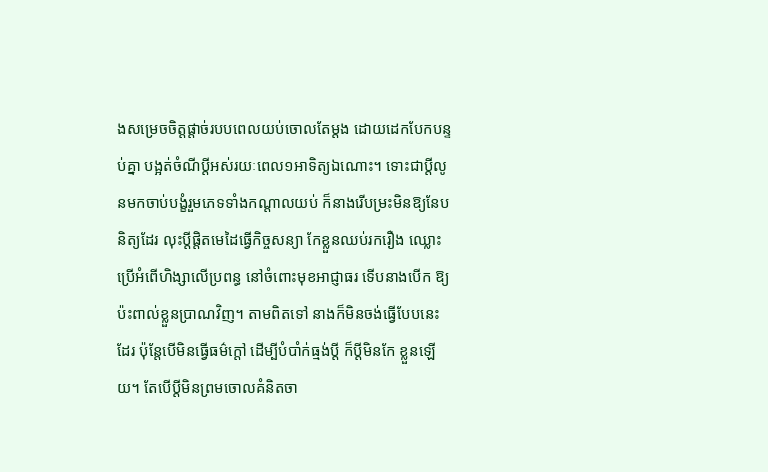ងសម្រេចចិត្តផ្តាច់របបពេលយប់ចោលតែម្តង ដោយដេកបែកបន្ទប់គ្នា បង្អត់ចំណីប្តីអស់រយៈពេល១អាទិត្យឯណោះ។ ទោះជាប្តីលូនមកចាប់បង្ខំរួមភេទទាំងកណ្តាលយប់ ក៏នាងរើបម្រះមិនឱ្យនែបនិត្យដែរ លុះប្តីផ្តិតមេដៃធ្វើកិច្ចសន្យា កែខ្លួនឈប់រករឿង ឈ្លោះប្រើអំពើហិង្សាលើប្រពន្ធ នៅចំពោះមុខអាជ្ញាធរ ទើបនាងបើក ឱ្យប៉ះពាល់ខ្លួនប្រាណវិញ។ តាមពិតទៅ នាងក៏មិនចង់ធ្វើបែបនេះ ដែរ ប៉ុន្តែបើមិនធ្វើធម៌ក្តៅ ដើម្បីបំបាំក់ធ្មង់ប្តី ក៏ប្តីមិនកែ ខ្លួនឡើយ។ តែបើប្តីមិនព្រមចោលគំនិតចា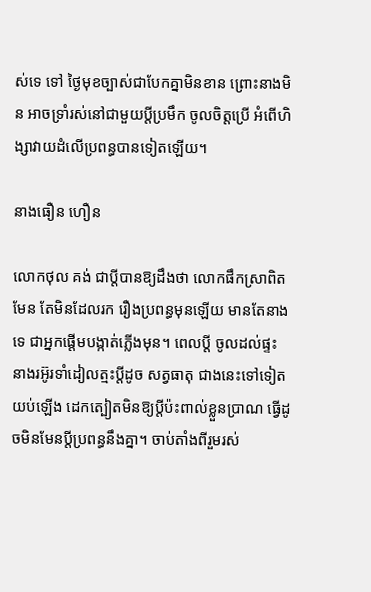ស់ទេ ទៅ ថ្ងៃមុខច្បាស់ជាបែកគ្នាមិនខាន ព្រោះនាងមិន អាចទ្រាំរស់នៅជាមួយប្តីប្រមឹក ចូលចិត្តប្រើ អំពើហិង្សាវាយដំលើប្រពន្ធបានទៀតឡើយ។

នាងធឿន ហឿន

លោកថុល គង់ ជាប្តីបានឱ្យដឹងថា លោកផឹកស្រាពិតមែន តែមិនដែលរក រឿងប្រពន្ធមុនឡើយ មានតែនាងទេ ជាអ្នកផ្តើមបង្កាត់ភ្លើងមុន។ ពេលប្តី ចូលដល់ផ្ទះ នាងរអ៊ូរទាំដៀលត្មះប្តីដូច សត្វធាតុ ជាងនេះទៅទៀត យប់ឡើង ដេកត្បៀតមិនឱ្យប្តីប៉ះពាល់ខ្លួនប្រាណ ធ្វើដូចមិនមែនប្តីប្រពន្ធនឹងគ្នា។ ចាប់តាំងពីរួមរស់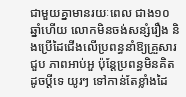ជាមួយគ្នាមានរយៈពេល ជាង១០ឆ្នាំហើយ លោកមិនចង់សន្សំរឿង និងប្រើដៃជើងលើប្រពន្ធនាំឱ្យគ្រួសារជួប ភាពអាប់អួ ប៉ុន្តែប្រពន្ធមិនគិតដូចប្តីទេ យូរៗ ទៅកាន់តែខ្លាំងដៃ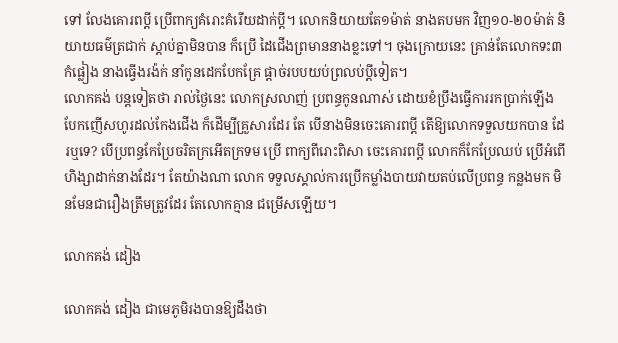ទៅ លែងគោរពប្តី ប្រើពាក្យគំរោះគំរើយដាក់ប្តី។ លោកនិយាយតែ១ម៉ាត់ នាងតបមក វិញ១០-២០ម៉ាត់ និយាយធម៌ត្រជាក់ ស្តាប់គ្នាមិនបាន ក៏ប្រើ ដៃជើងព្រមាននាងខ្លះទៅ។ ចុងក្រោយនេះ គ្រាន់តែលោកទះ៣កំផ្លៀង នាងធ្វើងរង៉ក់ នាំកូនដេកបែកគ្រែ ផ្តាច់របបយប់ព្រលប់ប្តីទៀត។
លោកគង់ បន្តទៀតថា រាល់ថ្ងៃនេះ លោកស្រលាញ់ ប្រពន្ធកូនណាស់ ដោយខំប្រឹងធ្វើការរកប្រាក់ឡើង បែកញើសហូរដល់កែងជើង ក៏ដើម្បីគ្រួសារដែរ តែ បើនាងមិនចេះគោរពប្តី តើឱ្យលោកទទួលយកបាន ដែរឬទេ? បើប្រពន្ធកែប្រែចរិតក្រអើតក្រទម ប្រើ ពាក្យពីរោះពិសា ចេះគោរពប្តី លោកក៏កែប្រែឈប់ ប្រើអំពើហិង្សាដាក់នាងដែរ។ តែយ៉ាងណា លោក ទទួលស្គាល់ការប្រើកម្លាំងបាយវាយតប់លើប្រពន្ធ កន្លងមក មិនមែនជារឿងត្រឹមត្រូវដែរ តែលោកគ្មាន ជម្រើសឡើយ។

លោកគង់ ដៀង

លោកគង់ ដៀង ជាមេភូមិរងបានឱ្យដឹងថា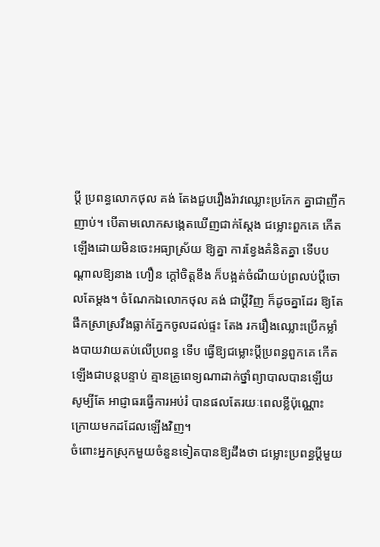ប្តី ប្រពន្ធលោកថុល គង់ តែងជួបរឿងរ៉ាវឈ្លោះប្រកែក គ្នាជាញឹកញាប់។ បើតាមលោកសង្កេតឃើញជាក់ស្តែង ជម្លោះពួកគេ កើតឡើងដោយមិនចេះអធ្យាស្រ័យ ឱ្យគ្នា ការខ្វែងគំនិតគ្នា ទើបបណ្តាលឱ្យនាង ហឿន ក្តៅចិត្តខឹង ក៏បង្អត់ចំណីយប់ព្រលប់ប្តីចោលតែម្តង។ ចំណែកឯលោកថុល គង់ ជាប្តីវិញ ក៏ដូចគ្នាដែរ ឱ្យតែផឹកស្រាស្រវឹងធ្លាក់ភ្នែកចូលដល់ផ្ទះ តែង រករឿងឈ្លោះប្រើកម្លាំងបាយវាយតប់លើប្រពន្ធ ទើប ធ្វើឱ្យជម្លោះប្តីប្រពន្ធពួកគេ កើតឡើងជាបន្តបន្ទាប់ គ្មានគ្រូពេទ្យណាដាក់ថ្នាំព្យាបាលបានឡើយ សូម្បីតែ អាជ្ញាធរធ្វើការអប់រំ បានផលតែរយៈពេលខ្លីប៉ុណ្ណោះ ក្រោយមកដដែលឡើងវិញ។
ចំពោះអ្នកស្រុកមួយចំនួនទៀតបានឱ្យដឹងថា ជម្លោះប្រពន្ធប្តីមួយ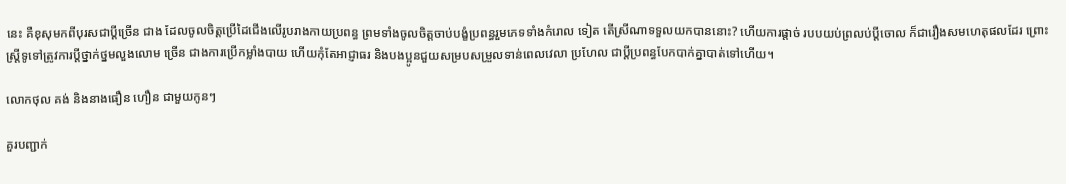នេះ គឺខុសុមកពីបុរសជាប្តីច្រើន ជាង ដែលចូលចិត្តប្រើដៃជើងលើរូបរាងកាយប្រពន្ធ ព្រមទាំងចូលចិត្តចាប់បង្ខំប្រពន្ធរួមភេទទាំងកំរោល ទៀត តើស្រីណាទទួលយកបាននោះ? ហើយការផ្តាច់ របបយប់ព្រលប់ប្តីចោល ក៏ជារឿងសមហេតុផលដែរ ព្រោះស្ត្រីទូទៅត្រូវការប្តីថ្នាក់ថ្នមលួងលោម ច្រើន ជាងការប្រើកម្លាំងបាយ ហើយកុំតែអាជ្ញាធរ និងបងប្អូនជួយសម្របសម្រួលទាន់ពេលវេលា ប្រហែល ជាប្តីប្រពន្ធបែកបាក់គ្នាបាត់ទៅហើយ។

លោកថុល គង់ និងនាងធឿន ហឿន ជាមួយកូនៗ

គួរបញ្ជាក់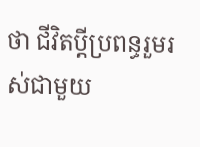ថា ជីវិតប្តីប្រពន្ធរួមរស់ជាមួយ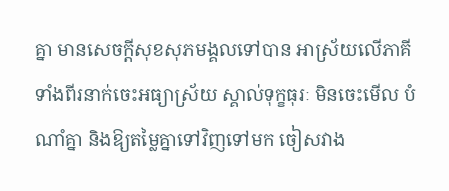គ្នា មានសេចក្តីសុខសុភមង្គលទៅបាន អាស្រ័យលើភាគី ទាំងពីរនាក់ចេះអធ្យាស្រ័យ ស្គាល់ទុក្ខធុរៈ មិនចេះមើល បំណាំគ្នា និងឱ្យតម្លៃគ្នាទៅវិញទៅមក ចៀសវាង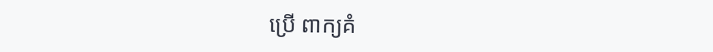ប្រើ ពាក្យគំ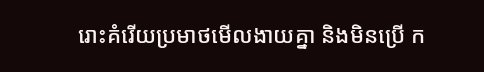រោះគំរើយប្រមាថមើលងាយគ្នា និងមិនប្រើ ក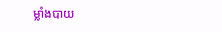ម្លាំងបាយ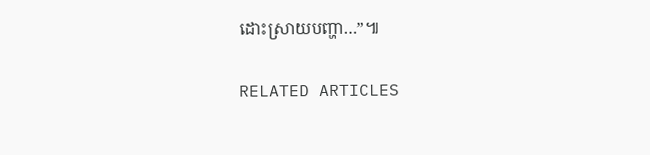ដោះស្រាយបញ្ហា…”៕

RELATED ARTICLES